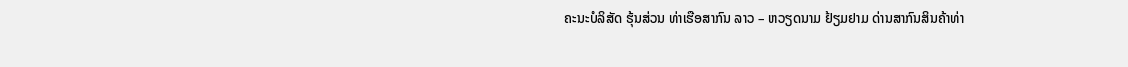ຄະນະບໍລິສັດ ຮຸ້ນສ່ວນ ທ່າເຮືອສາກົນ ລາວ – ຫວຽດນາມ ຢ້ຽມຢາມ ດ່ານສາກົນສິນຄ້າທ່າ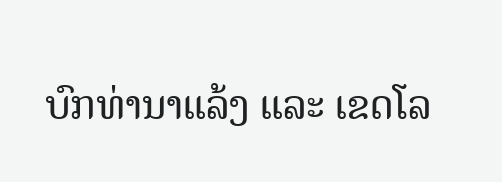ບົກທ່ານາແລ້ງ ແລະ ເຂດໂລ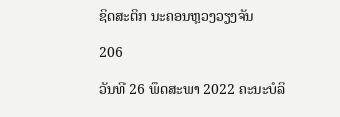ຊິດສະຕິກ ນະຄອນຫຼວງວຽງຈັນ

206

ວັນທີ 26 ພຶດສະພາ 2022 ຄະນະບໍລິ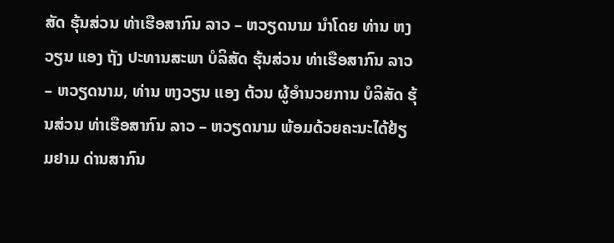ສັດ ຮຸ້ນສ່ວນ ທ່າເຮືອສາກົນ ລາວ – ຫວຽດນາມ ນຳໂດຍ ທ່ານ ຫງວຽນ ແອງ ຖັງ ປະທານສະພາ ບໍລິສັດ ຮຸ້ນສ່ວນ ທ່າເຮືອສາກົນ ລາວ – ຫວຽດນາມ, ທ່ານ ຫງວຽນ ແອງ ຕ້ວນ ຜູ້ອຳນວຍການ ບໍລິສັດ ຮຸ້ນສ່ວນ ທ່າເຮືອສາກົນ ລາວ – ຫວຽດນາມ ພ້ອມດ້ວຍຄະນະໄດ້ຢ້ຽມຢາມ ດ່ານສາກົນ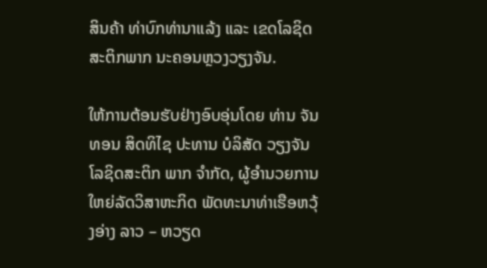ສິນຄ້າ ທ່າບົກທ່ານາແລ້ງ ແລະ ເຂດໂລຊິດສະຕິກພາກ ນະຄອນຫຼວງວຽງຈັນ.

ໃຫ້ການຕ້ອນຮັບຢ່າງອົບອຸ່ນໂດຍ ທ່ານ ຈັນທອນ ສິດທິໄຊ ປະທານ ບໍລິສັດ ວຽງຈັນໂລຊິດສະຕິກ ພາກ ຈຳກັດ, ຜູ້ອຳນວຍການໃຫຍ່ລັດວິສາຫະກິດ ພັດທະນາທ່າເຮືອຫວຸ້ງອ່າງ ລາວ – ຫວຽດ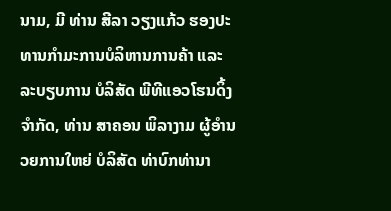ນາມ, ມີ ທ່ານ ສີລາ ວຽງແກ້ວ ຮອງປະທານກຳມະການບໍລິຫານການຄ້າ ແລະ ລະບຽບການ ບໍລິສັດ ພີທີແອວໂຮນດິ້ງ ຈໍາກັດ, ທ່ານ ສາຄອນ ພິລາງາມ ຜູ້ອຳນວຍການໃຫຍ່ ບໍລິສັດ ທ່າບົກທ່ານາ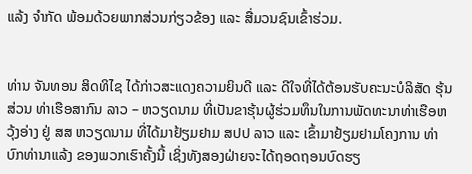ແລ້ງ ຈຳກັດ ພ້ອມດ້ວຍພາກສ່ວນກ່ຽວຂ້ອງ ແລະ ສື່ມວນຊົນເຂົ້າຮ່ວມ.


ທ່ານ ຈັນທອນ ສິດທິໄຊ ໄດ້ກ່າວສະແດງຄວາມຍິນດີ ແລະ ດີໃຈທີ່ໄດ້ຕ້ອນຮັບຄະນະບໍລິສັດ ຮຸ້ນສ່ວນ ທ່າເຮືອສາກົນ ລາວ – ຫວຽດນາມ ທີ່ເປັນຂາຮຸ້ນຜູ້ຮ່ວມທຶນໃນການພັດທະນາທ່າເຮືອຫວຸ້ງອ່າງ ຢູ່ ສສ ຫວຽດນາມ ທີ່ໄດ້ມາຢ້ຽມຢາມ ສປປ ລາວ ແລະ ເຂົ້າມາຢ້ຽມຢາມໂຄງການ ທ່າບົກທ່ານາແລ້ງ ຂອງພວກເຮົາຄັ້ງນີ້ ເຊິ່ງທັງສອງຝ່າຍຈະໄດ້ຖອດຖອນບົດຮຽ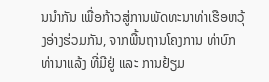ນນຳກັນ ເພື່ອກ້າວສູ່ການພັດທະນາທ່າເຮືອຫວຸ້ງອ່າງຮ່ວມກັນ, ຈາກພື້ນຖານໂຄງການ ທ່າບົກທ່ານາແລ້ງ ທີ່ມີຢູ່ ແລະ ການຢ້ຽມ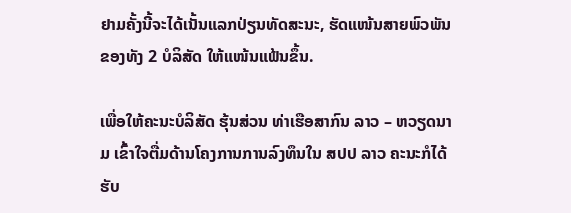ຢາມຄັ້ງນີ້ຈະໄດ້ເນັ້ນແລກປ່ຽນທັດສະນະ, ຮັດແໜ້ນສາຍພົວພັນຂອງທັງ 2 ບໍລິສັດ ໃຫ້ແໜ້ນແຟ້ນຂຶ້ນ.

ເພື່ອໃຫ້ຄະນະບໍລິສັດ ຮຸ້ນສ່ວນ ທ່າເຮືອສາກົນ ລາວ – ຫວຽດນາມ ເຂົ້າໃຈຕື່ມດ້ານໂຄງການການລົງທຶນໃນ ສປປ ລາວ ຄະນະກໍໄດ້ຮັບ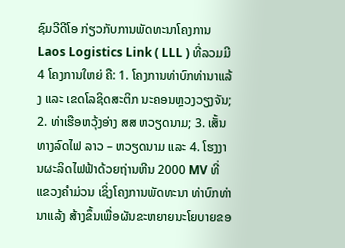ຊົມວີດີໂອ ກ່ຽວກັບການພັດທະນາໂຄງການ Laos Logistics Link ( LLL ) ທີ່ລວມມີ 4 ໂຄງການໃຫຍ່ ຄື: 1. ໂຄງການທ່າບົກທ່ານາແລ້ງ ແລະ ເຂດໂລຊິດສະຕິກ ນະຄອນຫຼວງວຽງຈັນ; 2. ທ່າເຮືອຫວຸ້ງອ່າງ ສສ ຫວຽດນາມ; 3. ເສັ້ນທາງລົດໄຟ ລາວ – ຫວຽດນາມ ແລະ 4. ໂຮງງານຜະລິດໄຟຟ້າດ້ວຍຖ່ານຫີນ 2000 MV ທີ່ແຂວງຄຳມ່ວນ ເຊິ່ງໂຄງການພັດທະນາ ທ່າບົກທ່ານາແລ້ງ ສ້າງຂຶ້ນເພື່ອຜັນຂະຫຍາຍນະໂຍບາຍຂອ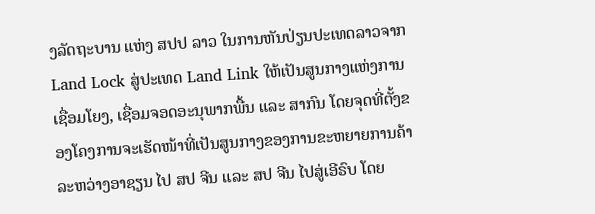ງລັດຖະບານ ແຫ່ງ ສປປ ລາວ ໃນການຫັນປ່ຽນປະເທດລາວຈາກ Land Lock ສູ່ປະເທດ Land Link ໃຫ້ເປັນສູນກາງແຫ່ງການເຊື່ອມໂຍງ, ເຊື່ອມຈອດອະນຸພາກພື້ນ ແລະ ສາກົນ ໂດຍຈຸດທີ່ຕັ້ງຂອງໂຄງການຈະເຮັດໜ້າທີ່ເປັນສູນກາງຂອງການຂະຫຍາຍການຄ້າລະຫວ່າງອາຊຽນ ໄປ ສປ ຈີນ ແລະ ສປ ຈີນ ໄປສູ່ເອີຣົບ ໂດຍ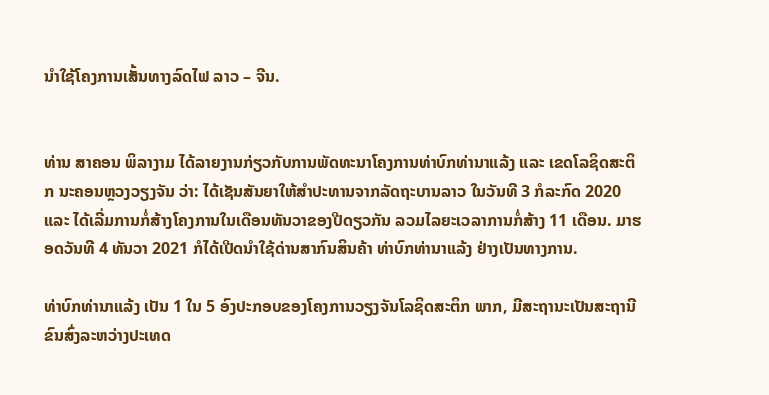ນໍາໃຊ້ໂຄງການເສັ້ນທາງລົດໄຟ ລາວ – ຈີນ.


ທ່ານ ສາຄອນ ພິລາງາມ ໄດ້ລາຍງານກ່ຽວກັບການພັດທະນາໂຄງການທ່າບົກທ່ານາແລ້ງ ແລະ ເຂດໂລຊິດສະຕິກ ນະຄອນຫຼວງວຽງຈັນ ວ່າ: ໄດ້ເຊັນສັນຍາໃຫ້ສໍາປະທານຈາກລັດຖະບານລາວ ໃນວັນທີ 3 ກໍລະກົດ 2020 ແລະ ໄດ້ເລີ່ມການກໍ່ສ້າງໂຄງການໃນເດືອນທັນວາຂອງປີດຽວກັນ ລວມໄລຍະເວລາການກໍ່ສ້າງ 11 ເດືອນ. ມາຮອດວັນທີ 4 ທັນວາ 2021 ກໍໄດ້ເປີດນຳໃຊ້ດ່ານສາກົນສິນຄ້າ ທ່າບົກທ່ານາແລ້ງ ຢ່າງເປັນທາງການ.

ທ່າບົກທ່ານາແລ້ງ ເປັນ 1 ໃນ 5 ອົງປະກອບຂອງໂຄງການວຽງຈັນໂລຊິດສະຕິກ ພາກ, ມີສະຖານະເປັນສະຖານີຂົນສົ່ງລະຫວ່າງປະເທດ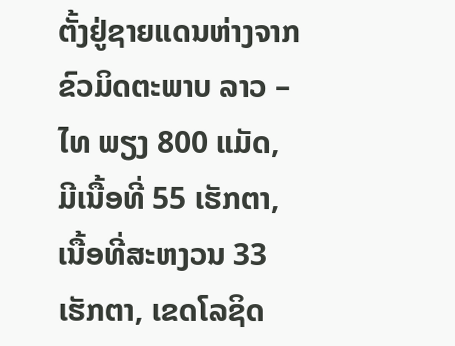ຕັ້ງຢູ່ຊາຍແດນຫ່າງຈາກຂົວມິດຕະພາບ ລາວ – ໄທ ພຽງ 800 ແມັດ, ມີເນື້ອທີ່ 55 ເຮັກຕາ, ເນື້ອທີ່ສະຫງວນ 33 ເຮັກຕາ, ເຂດໂລຊິດ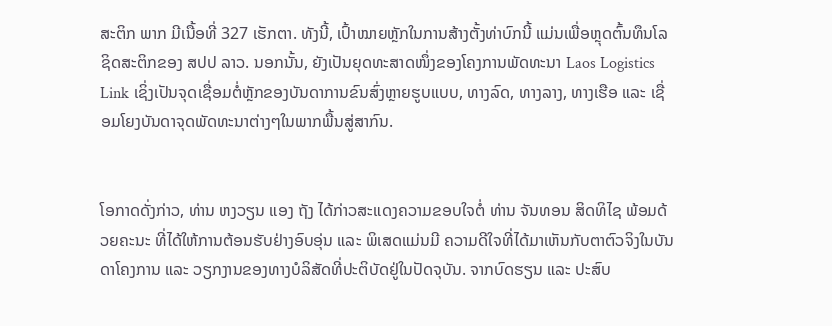ສະຕິກ ພາກ ມີເນື້ອທີ່ 327 ເຮັກຕາ. ທັງນີ້, ເປົ້າໝາຍຫຼັກໃນການສ້າງຕັ້ງທ່າບົກນີ້ ແມ່ນເພື່ອຫຼຸດຕົ້ນທຶນໂລຊິດສະຕິກຂອງ ສປປ ລາວ. ນອກນັ້ນ, ຍັງເປັນຍຸດທະສາດໜຶ່ງຂອງໂຄງການພັດທະນາ Laos Logistics Link ເຊິ່ງເປັນຈຸດເຊື່ອມຕໍ່ຫຼັກຂອງບັນດາການຂົນສົ່ງຫຼາຍຮູບແບບ, ທາງລົດ, ທາງລາງ, ທາງເຮືອ ແລະ ເຊື່ອມໂຍງບັນດາຈຸດພັດທະນາຕ່າງໆໃນພາກພື້ນສູ່ສາກົນ.


ໂອກາດດັ່ງກ່າວ, ທ່ານ ຫງວຽນ ແອງ ຖັງ ໄດ້ກ່າວສະແດງຄວາມຂອບໃຈຕໍ່ ທ່ານ ຈັນທອນ ສິດທິໄຊ ພ້ອມດ້ວຍຄະນະ ທີ່ໄດ້ໃຫ້ການຕ້ອນຮັບຢ່າງອົບອຸ່ນ ແລະ ພິເສດແມ່ນມີ ຄວາມດີໃຈທີ່ໄດ້ມາເຫັນກັບຕາຕົວຈິງໃນບັນດາໂຄງການ ແລະ ວຽກງານຂອງທາງບໍລິສັດທີ່ປະຕິບັດຢູ່ໃນປັດຈຸບັນ. ຈາກບົດຮຽນ ແລະ ປະສົບ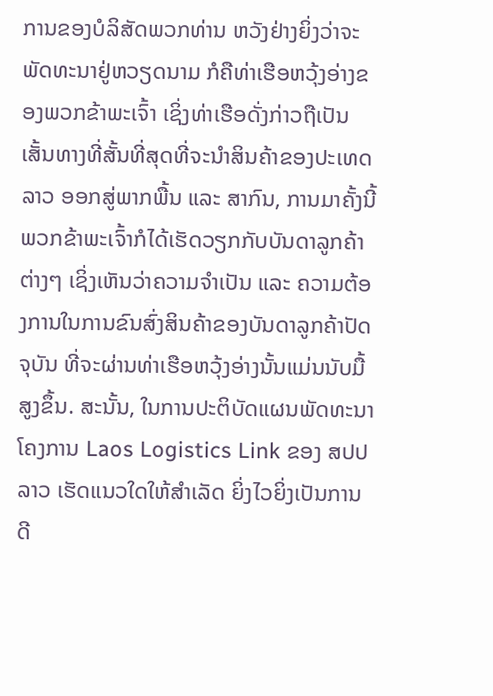ການຂອງບໍລິສັດພວກທ່ານ ຫວັງຢ່າງຍິ່ງວ່າຈະພັດທະນາຢູ່ຫວຽດນາມ ກໍຄືທ່າເຮືອຫວຸ້ງອ່າງຂອງພວກຂ້າພະເຈົ້າ ເຊິ່ງທ່າເຮືອດັ່ງກ່າວຖືເປັນເສັ້ນທາງທີ່ສັ້ນທີ່ສຸດທີ່ຈະນຳສິນຄ້າຂອງປະເທດລາວ ອອກສູ່ພາກພື້ນ ແລະ ສາກົນ, ການມາຄັ້ງນີ້ ພວກຂ້າພະເຈົ້າກໍໄດ້ເຮັດວຽກກັບບັນດາລູກຄ້າຕ່າງໆ ເຊິ່ງເຫັນວ່າຄວາມຈຳເປັນ ແລະ ຄວາມຕ້ອງການໃນການຂົນສົ່ງສິນຄ້າຂອງບັນດາລູກຄ້າປັດຈຸບັນ ທີ່ຈະຜ່ານທ່າເຮືອຫວຸ້ງອ່າງນັ້ນແມ່ນນັບມື້ສູງຂຶ້ນ. ສະນັ້ນ, ໃນການປະຕິບັດແຜນພັດທະນາໂຄງການ Laos Logistics Link ຂອງ ສປປ ລາວ ເຮັດແນວໃດໃຫ້ສຳເລັດ ຍິ່ງໄວຍິ່ງເປັນການດີ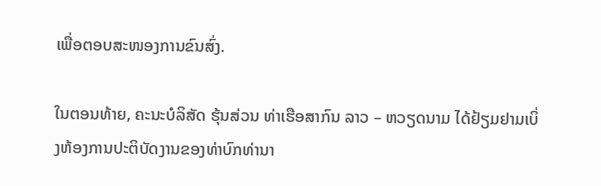ເພື່ອຕອບສະໜອງການຂົນສົ່ງ.

ໃນຕອນທ້າຍ, ຄະນະບໍລິສັດ ຮຸ້ນສ່ວນ ທ່າເຮືອສາກົນ ລາວ – ຫວຽດນາມ ໄດ້ຢ້ຽມຢາມເບິ່ງຫ້ອງການປະຕິບັດງານຂອງທ່າບົກທ່ານາ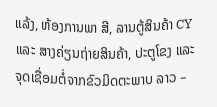ແລ້ງ, ຫ້ອງການພາ ສີ, ລານຕູ້ສິນຄ້າ CY ແລະ ສາງຄ່ຽນຖ່າຍສິນຄ້າ, ປະຕູໂຂງ ແລະ ຈຸດເຊື່ອມຕໍ່ຈາກຂົວມິດຕະພາບ ລາວ –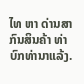ໄທ ຫາ ດ່ານສາກົນສິນຄ້າ ທ່າບົກທ່ານາແລ້ງ.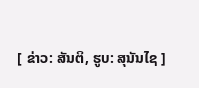[ ຂ່າວ: ສັນຕິ, ຮູບ: ສຸນັນໄຊ ]